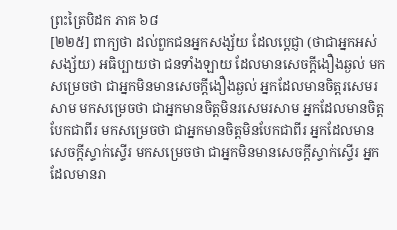ព្រះត្រៃបិដក ភាគ ៦៨
[២២៥] ពាក្យថា ដល់ពួកជនអ្នកសង្ស័យ ដែលប្ដេជ្ញា (ថាជាអ្នកអស់សង្ស័យ) អធិប្បាយថា ជនទាំងឡាយ ដែលមានសេចក្តីងឿងឆ្ងល់ មកសម្រេចថា ជាអ្នកមិនមានសេចក្តីងឿងឆ្ងល់ អ្នកដែលមានចិត្តរសេមរសាម មកសម្រេចថា ជាអ្នកមានចិត្តមិនរសេមរសាម អ្នកដែលមានចិត្តបែកជាពីរ មកសម្រេចថា ជាអ្នកមានចិត្តមិនបែកជាពីរ អ្នកដែលមានសេចក្តីស្ទាក់ស្ទើរ មកសម្រេចថា ជាអ្នកមិនមានសេចក្តីស្ទាក់ស្ទើរ អ្នកដែលមានរា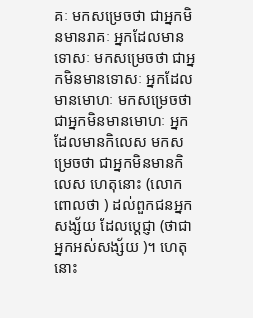គៈ មកសម្រេចថា ជាអ្នកមិនមានរាគៈ អ្នកដែលមានទោសៈ មកសម្រេចថា ជាអ្នកមិនមានទោសៈ អ្នកដែលមានមោហៈ មកសម្រេចថា ជាអ្នកមិនមានមោហៈ អ្នកដែលមានកិលេស មកសម្រេចថា ជាអ្នកមិនមានកិលេស ហេតុនោះ (លោកពោលថា ) ដល់ពួកជនអ្នកសង្ស័យ ដែលប្ដេជ្ញា (ថាជាអ្នកអស់សង្ស័យ )។ ហេតុនោះ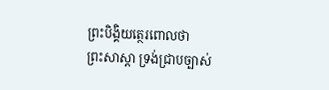ព្រះបិង្គិយត្ថេរពោលថា
ព្រះសាស្ដា ទ្រង់ជ្រាបច្បាស់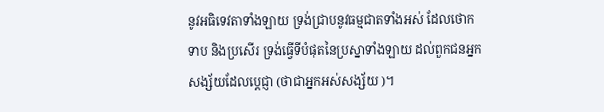នូវអធិទេវតាទាំងឡាយ ទ្រង់ជ្រាបនូវធម្មជាតទាំងអស់ ដែលថោកទាប និងប្រសើរ ទ្រង់ធ្វើទីបំផុតនៃប្រស្នាទាំងឡាយ ដល់ពួកជនអ្នកសង្ស័យដែលប្ដេជ្ញា (ថាជាអ្នកអស់សង្ស័យ )។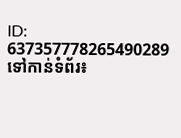ID: 637357778265490289
ទៅកាន់ទំព័រ៖